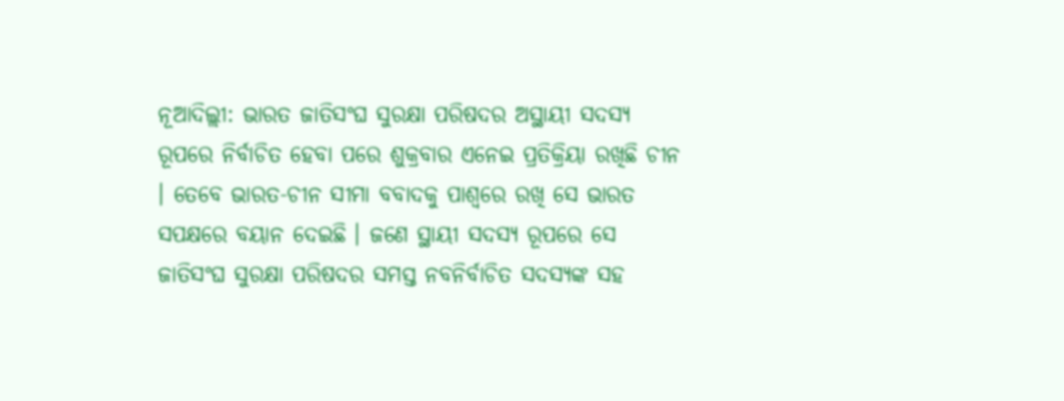ନୂଆଦିଲ୍ଲୀ: ଭାରତ ଜାତିସଂଘ ସୁରକ୍ଷା ପରିଷଦର ଅସ୍ଥାୟୀ ସଦସ୍ୟ ରୂପରେ ନିର୍ବାଚିତ ହେବା ପରେ ଶୁକ୍ରବାର ଏନେଇ ପ୍ରତିକ୍ରିୟା ରଖିଛି ଚୀନ । ତେବେ ଭାରତ-ଚୀନ ସୀମା ବବାଦକୁ ପାଶ୍ବରେ ରଖି ସେ ଭାରତ ସପକ୍ଷରେ ବୟାନ ଦେଇଛି । ଜଣେ ସ୍ଥାୟୀ ସଦସ୍ୟ ରୂପରେ ସେ ଜାତିସଂଘ ସୁରକ୍ଷା ପରିଷଦର ସମସ୍ତ ନବନିର୍ବାଚିତ ସଦସ୍ୟଙ୍କ ସହ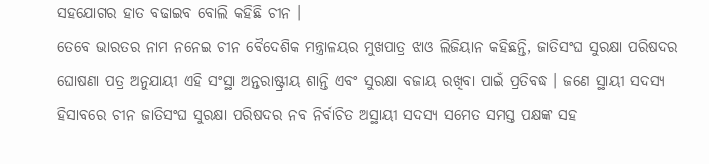ସହଯୋଗର ହାତ ବଢାଇବ ବୋଲି କହିଛି ଚୀନ ।
ତେବେ ଭାରତର ନାମ ନନେଇ ଚୀନ ବୈଦେଶିକ ମନ୍ତ୍ରାଳୟର ମୁଖପାତ୍ର ଝାଓ ଲିଜିୟାନ କହିଛନ୍ତି, ଜାତିସଂଘ ସୁରକ୍ଷା ପରିଷଦର ଘୋଷଣା ପତ୍ର ଅନୁଯାୟୀ ଏହି ସଂସ୍ଥା ଅନ୍ତରାଷ୍ଟ୍ରୀୟ ଶାନ୍ତି ଏବଂ ସୁରକ୍ଷା ବଜାୟ ରଖିବା ପାଇଁ ପ୍ରତିବଦ୍ଧ । ଜଣେ ସ୍ଥାୟୀ ସଦସ୍ୟ ହିସାବରେ ଚୀନ ଜାତିସଂଘ ସୁରକ୍ଷା ପରିଷଦର ନବ ନିର୍ବାଚିତ ଅସ୍ଥାୟୀ ସଦସ୍ୟ ସମେତ ସମସ୍ତ ପକ୍ଷଙ୍କ ସହ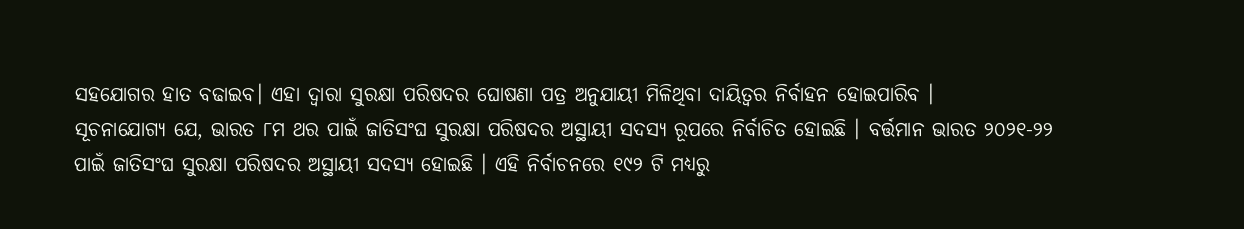ସହଯୋଗର ହାତ ବଢାଇବ। ଏହା ଦ୍ବାରା ସୁରକ୍ଷା ପରିଷଦର ଘୋଷଣା ପତ୍ର ଅନୁଯାୟୀ ମିଳିଥିବା ଦାୟିତ୍ବର ନିର୍ବାହନ ହୋଇପାରିବ ।
ସୂଚନାଯୋଗ୍ୟ ଯେ, ଭାରତ ୮ମ ଥର ପାଇଁ ଜାତିସଂଘ ସୁରକ୍ଷା ପରିଷଦର ଅସ୍ଥାୟୀ ସଦସ୍ୟ ରୂପରେ ନିର୍ବାଚିତ ହୋଇଛି । ବର୍ତ୍ତମାନ ଭାରତ ୨୦୨୧-୨୨ ପାଇଁ ଜାତିସଂଘ ସୁରକ୍ଷା ପରିଷଦର ଅସ୍ଥାୟୀ ସଦସ୍ୟ ହୋଇଛି । ଏହି ନିର୍ବାଚନରେ ୧୯୨ ଟି ମଧ୍ୟରୁ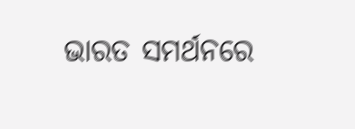ଭାରତ ସମର୍ଥନରେ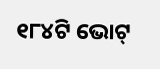୧୮୪ଟି ଭୋଟ୍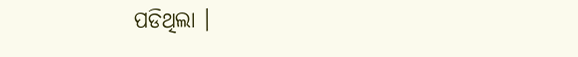ପଡିଥିଲା ।